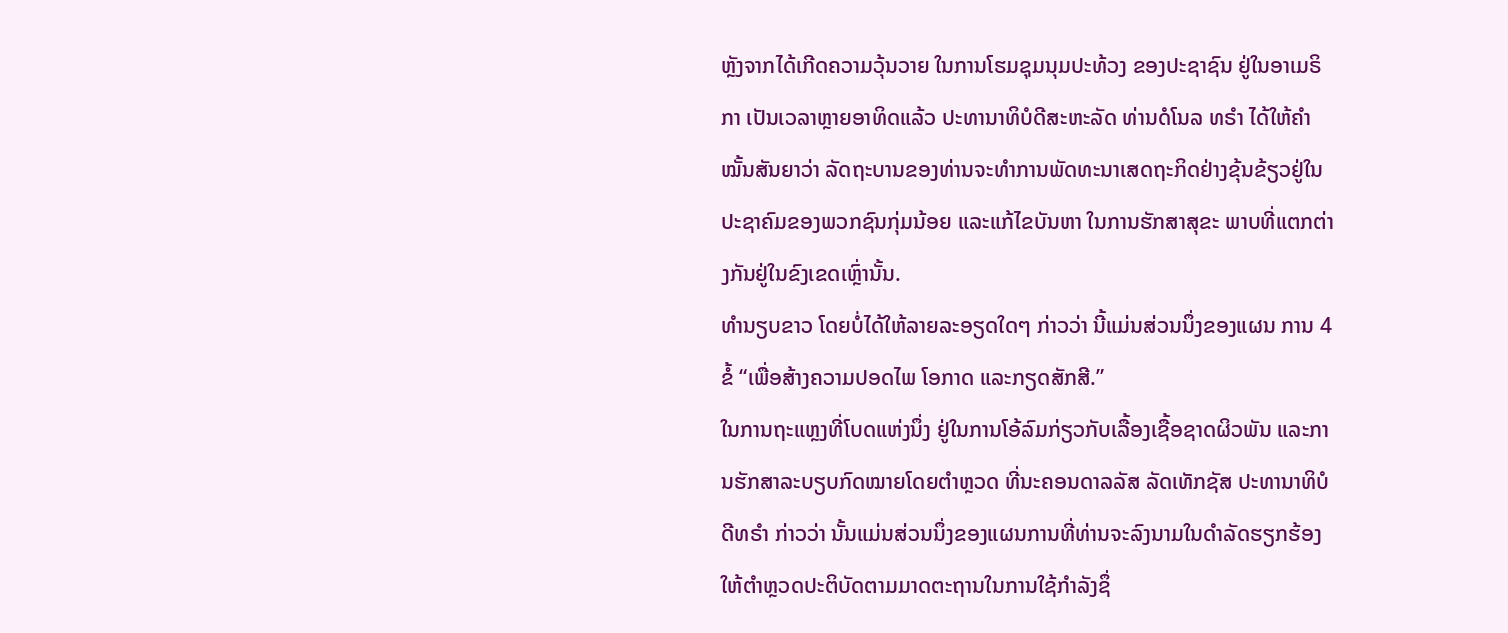ຫຼັງຈາກໄດ້ເກີດຄວາມວຸ້ນວາຍ ໃນການໂຮມຊຸມນຸມປະທ້ວງ ຂອງປະຊາຊົນ ຢູ່ໃນອາເມຣິກາ ເປັນເວລາຫຼາຍອາທິດແລ້ວ ປະທານາທິບໍດີສະຫະລັດ ທ່ານດໍໂນລ ທຣຳ ໄດ້ໃຫ້ຄຳໝັ້ນສັນຍາວ່າ ລັດຖະບານຂອງທ່ານຈະທຳການພັດທະນາເສດຖະກິດຢ່າງຂຸ້ນຂ້ຽວຢູ່ໃນປະຊາຄົມຂອງພວກຊົນກຸ່ມນ້ອຍ ແລະແກ້ໄຂບັນຫາ ໃນການຮັກສາສຸຂະ ພາບທີ່ແຕກຕ່າງກັນຢູ່ໃນຂົງເຂດເຫຼົ່ານັ້ນ.
ທຳນຽບຂາວ ໂດຍບໍ່ໄດ້ໃຫ້ລາຍລະອຽດໃດໆ ກ່າວວ່າ ນີ້ແມ່ນສ່ວນນຶ່ງຂອງແຜນ ການ 4 ຂໍ້ “ເພື່ອສ້າງຄວາມປອດໄພ ໂອກາດ ແລະກຽດສັກສີ.”
ໃນການຖະແຫຼງທີ່ໂບດແຫ່ງນຶ່ງ ຢູ່ໃນການໂອ້ລົມກ່ຽວກັບເລື້ອງເຊື້ອຊາດຜິວພັນ ແລະການຮັກສາລະບຽບກົດໝາຍໂດຍຕຳຫຼວດ ທີ່ນະຄອນດາລລັສ ລັດເທັກຊັສ ປະທານາທິບໍດີທຣຳ ກ່າວວ່າ ນັ້ນແມ່ນສ່ວນນຶ່ງຂອງແຜນການທີ່ທ່ານຈະລົງນາມໃນດຳລັດຮຽກຮ້ອງໃຫ້ຕຳຫຼວດປະຕິບັດຕາມມາດຕະຖານໃນການໃຊ້ກຳລັງຊຶ່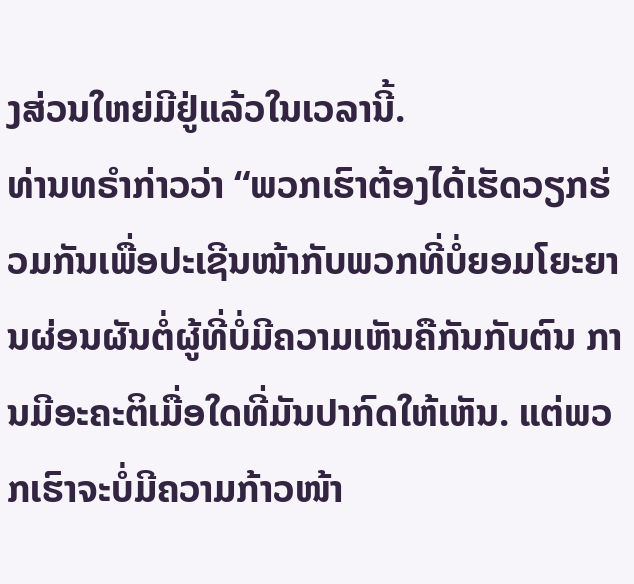ງສ່ວນໃຫຍ່ມີຢູ່ແລ້ວໃນເວລານີ້.
ທ່ານທຣຳກ່າວວ່າ “ພວກເຮົາຕ້ອງໄດ້ເຮັດວຽກຮ່ວມກັນເພື່ອປະເຊີນໜ້າກັບພວກທີ່ບໍ່ຍອມໂຍະຍານຜ່ອນຜັນຕໍ່ຜູ້ທີ່ບໍ່ມີຄວາມເຫັນຄືກັນກັບຕົນ ການມີອະຄະຕິເມື່ອໃດທີ່ມັນປາກົດໃຫ້ເຫັນ. ແຕ່ພວກເຮົາຈະບໍ່ມີຄວາມກ້າວໜ້າ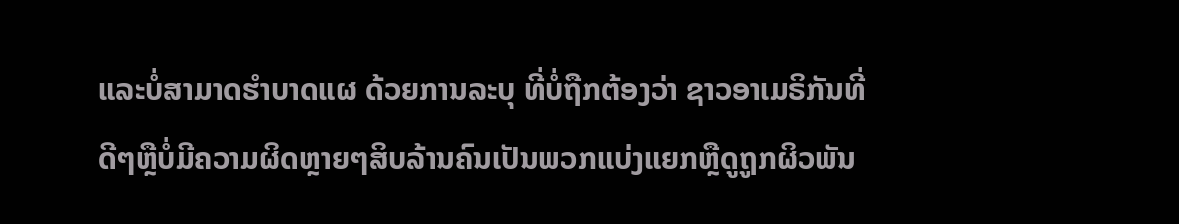ແລະບໍ່ສາມາດຮຳບາດແຜ ດ້ວຍການລະບຸ ທີ່ບໍ່ຖືກຕ້ອງວ່າ ຊາວອາເມຣິກັນທີ່ດີໆຫຼືບໍ່ມີຄວາມຜິດຫຼາຍໆສິບລ້ານຄົນເປັນພວກແບ່ງແຍກຫຼືດູຖູກຜິວພັນ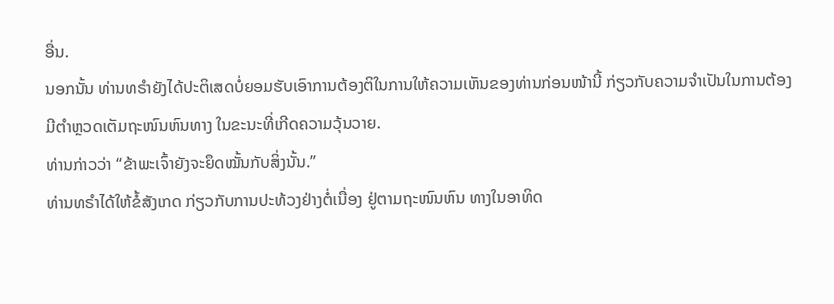ອື່ນ.
ນອກນັ້ນ ທ່ານທຣຳຍັງໄດ້ປະຕິເສດບໍ່ຍອມຮັບເອົາການຕ້ອງຕິໃນການໃຫ້ຄວາມເຫັນຂອງທ່ານກ່ອນໜ້ານີ້ ກ່ຽວກັບຄວາມຈຳເປັນໃນການຕ້ອງມີຕຳຫຼວດເຕັມຖະໜົນຫົນທາງ ໃນຂະນະທີ່ເກີດຄວາມວຸ້ນວາຍ.
ທ່ານກ່າວວ່າ “ຂ້າພະເຈົ້າຍັງຈະຍຶດໝັ້ນກັບສິ່ງນັ້ນ.”
ທ່ານທຣຳໄດ້ໃຫ້ຂໍ້ສັງເກດ ກ່ຽວກັບການປະທ້ວງຢ່າງຕໍ່ເນື່ອງ ຢູ່ຕາມຖະໜົນຫົນ ທາງໃນອາທິດ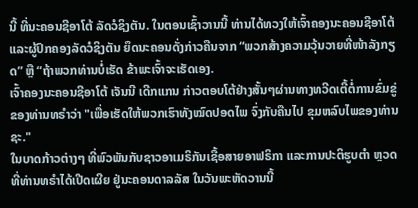ນີ້ ທີ່ນະຄອນຊີອາໂຕ້ ລັດວໍຊິງຕັນ. ໃນຕອນເຊົ້າວານນີ້ ທ່ານໄດ້ທວງໃຫ້ເຈົ້າຄອງນະຄອນຊີອາໂຕ້ ແລະຜູ້ປົກຄອງລັດວໍຊິງຕັນ ຍຶດນະຄອນດັ່ງກ່າວຄືນຈາກ “ພວກສ້າງຄວາມວຸ້ນວາຍທີ່ໜ້າລັງກຽດ” ຫຼື “ຖ້າພວກທ່ານບໍ່ເຮັດ ຂ້າພະເຈົ້າຈະເຮັດເອງ.
ເຈົ້າຄອງນະຄອນຊີອາໂຕ້ ເຈັນນີ ເດີກແກນ ກ່າວຕອບໂຕ້ຢ່າງສັ້ນໆຜ່ານທາງທວີດເຕີ້ຕໍ່ການຂົ່ມຂູ່ຂອງທ່ານທຣຳວ່າ "ເພື່ອເຮັດໃຫ້ພວກເຮົາທັງໝົດປອດໄພ ຈົ່ງກັບຄືນໄປ ຂຸມຫລົບໄພຂອງທ່ານຊະ."
ໃນບາດກ້າວຕ່າງໆ ທີ່ພົວພັນກັບຊາວອາເມຣິກັນເຊື້ອສາຍອາຟຣິກາ ແລະການປະຕິຮູບຕຳ ຫຼວດ ທີ່ທ່ານທຣຳໄດ້ເປີດເຜີຍ ຢູ່ນະຄອນດາລລັສ ໃນວັນພະຫັດວານນີ້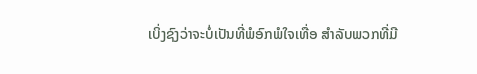ເບິ່ງຊົງວ່າຈະບໍ່ເປັນທີ່ພໍອົກພໍໃຈເທື່ອ ສຳລັບພວກທີ່ມີ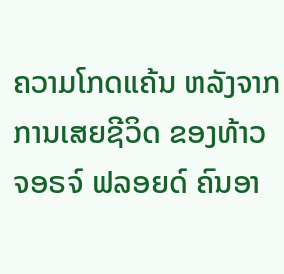ຄວາມໂກດແຄ້ນ ຫລັງຈາກ ການເສຍຊີວິດ ຂອງທ້າວ ຈອຣຈ໌ ຟລອຍດ໌ ຄົນອາ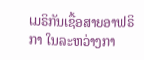ເມຣິກັນເຊື້ອສາຍອາຟຣິກາ ໃນລະຫວ່າງກາ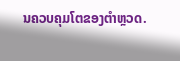ນຄວບຄຸມໂຕຂອງຕຳຫຼວດ.